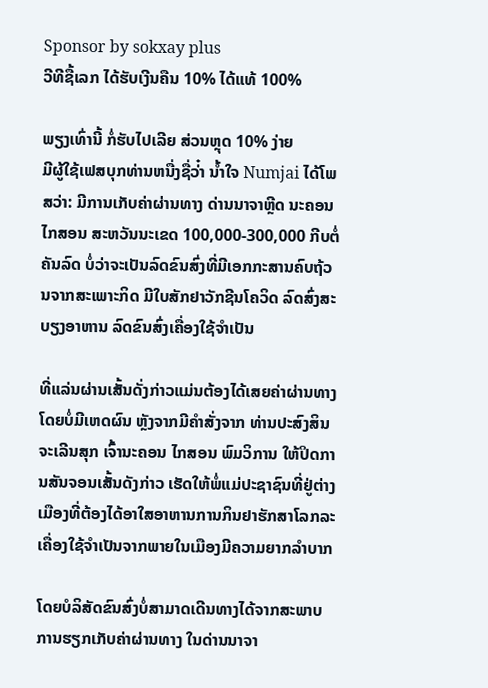Sponsor by sokxay plus
ວີທີຊື້ເລກ ໄດ້ຮັບເງີນຄືນ 10% ໄດ້ແທ້ 100%

ພຽງເທົ່ານີ້ ກໍ່ຮັບໄປເລີຍ ສ່ວນຫຼຸດ 10% ງ່າຍ
ມີຜູ້ໃຊ້ເຟສບຸກທ່ານຫນື່ງຊື່ວ່໋າ ນ້ຳໃຈ Numjai ໄດ້ໂພສວ່າ: ມີການເກັບຄ່າຜ່ານທາງ ດ່ານນາຈາຫຼີດ ນະຄອນໄກສອນ ສະຫວັນນະເຂດ 100,000-300,000 ກີບຕໍ່ຄັນລົດ ບໍ່ວ່າຈະເປັນລົດຂົນສົ່ງທີ່ມີເອກກະສານຄົບຖ້ວນຈາກສະເພາະກິດ ມີໃບສັກຢາວັກຊີນໂຄວິດ ລົດສົ່ງສະບຽງອາຫານ ລົດຂົນສົ່ງເຄື່ອງໃຊ້ຈໍາເປັນ

ທີ່ແລ່ນຜ່ານເສັ້ນດັ່ງກ່າວແມ່ນຕ້ອງໄດ້ເສຍຄ່າຜ່ານທາງ ໂດຍບໍ່ມີເຫດຜົນ ຫຼັງຈາກມີຄໍາສັ່ງຈາກ ທ່ານປະສົງສິນ ຈະເລີນສຸກ ເຈົ້ານະຄອນ ໄກສອນ ພົມວິການ ໃຫ້ປິດການສັນຈອນເສັ້ນດັງກ່າວ ເຮັດໃຫ້ພໍ່ແມ່ປະຊາຊົນທີ່ຢູ່ຕ່າງເມືອງທີ່ຕ້ອງໄດ້ອາໃສອາຫານການກິນຢາຮັກສາໂລກລະເຄື່ອງໃຊ້ຈໍາເປັນຈາກພາຍໃນເມືອງມີຄວາມຍາກລໍາບາກ

ໂດຍບໍລິສັດຂົນສົ່ງບໍ່ສາມາດເດີນທາງໄດ້ຈາກສະພາບການຮຽກເກັບຄ່າຜ່ານທາງ ໃນດ່ານນາຈາ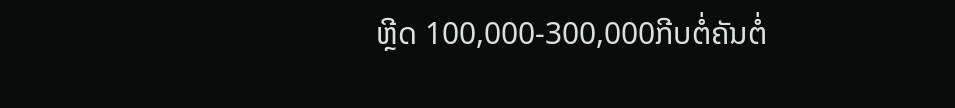ຫຼີດ 100,000-300,000ກີບຕໍ່ຄັນຕໍ່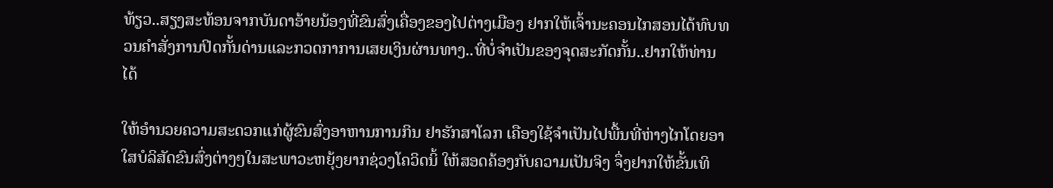ທ້ຽວ..ສຽງສະທ້ອນຈາກບັນດາອ້າຍນ້ອງທີ່ຂົນສົ່ງເຄື່ອງຂອງໄປຕ່າງເມືອງ ຢາກໃຫ້ເຈົ້ານະຄອນໄກສອນໄດ້ທົບທວນຄໍາສັ່ງການປິດກັ້ນດ່ານແລະກວດກາການເສຍເງິນຜ່ານທາງ..ທີ່ບໍ່ຈໍາເປັນຂອງຈຸດສະກັດກັ້ນ..ຢາກໃຫ້ທ່ານໄດ້

ໃຫ້ອໍານວຍຄວາມສະດວກແກ່ຜູ້ຂົນສົ່ງອາຫານການກິນ ຢາຮັກສາໂລກ ເຄືອງໃຊ້ຈໍາເປັນໄປພື້ນທີ່ຫ່າງໄກໂດຍອາໃສບໍລິສັດຂົນສົ່ງຕ່າງໆໃນສະພາວະຫຍຸ້ງຍາກຊ່ວງໂຄວິດນິ້ ໃຫ້ສອດຄ້ອງກັບຄວາມເປັນຈິງ ຈຶ່ງຢາກໃຫ້ຂັ້ນເທິ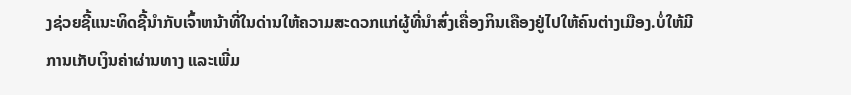ງຊ່ວຍຊີ້ແນະທິດຊີ້ນໍາກັບເຈົ້າຫນ້າທີ່ໃນດ່ານໃຫ້ຄວາມສະດວກແກ່ຜູ້ທີ່ນໍາສົ່ງເຄື່ອງກິນເຄືອງຢູ່ໄປໃຫ້ຄົນຕ່າງເມືອງ.ບໍ່ໃຫ້ມີການເກັບເງິນຄ່າຜ່ານທາງ ແລະເພີ່ມ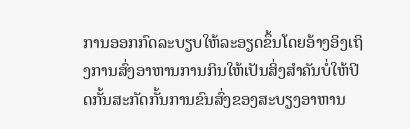ການອອກກົດລະບຽບໃຫ້ລະອຽດຂຶ້ນໂດຍອ້າງອິງເຖິງການສົ່ງອາຫານການກິນໃຫ້ເປັນສິ່ງສໍາຄັນບໍ່ໃຫ້ປິດກັ້ນສະກັດກັ້ນການຂົນສົ່ງຂອງສະບຽງອາຫານ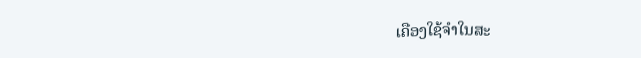ເຄືອງໃຊ້ຈໍາໃນສະ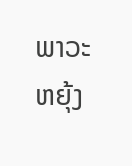ພາວະຫຍຸ້ງ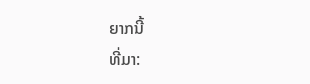ຍາກນີ້
ທີ່ມາ: